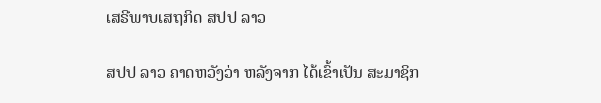ເສຣີພາບເສຖກິດ ສປປ ລາວ

ສປປ ລາວ ຄາດຫວັງວ່າ ຫລັງຈາກ ໄດ້ເຂົ້າເປັນ ສະມາຊິກ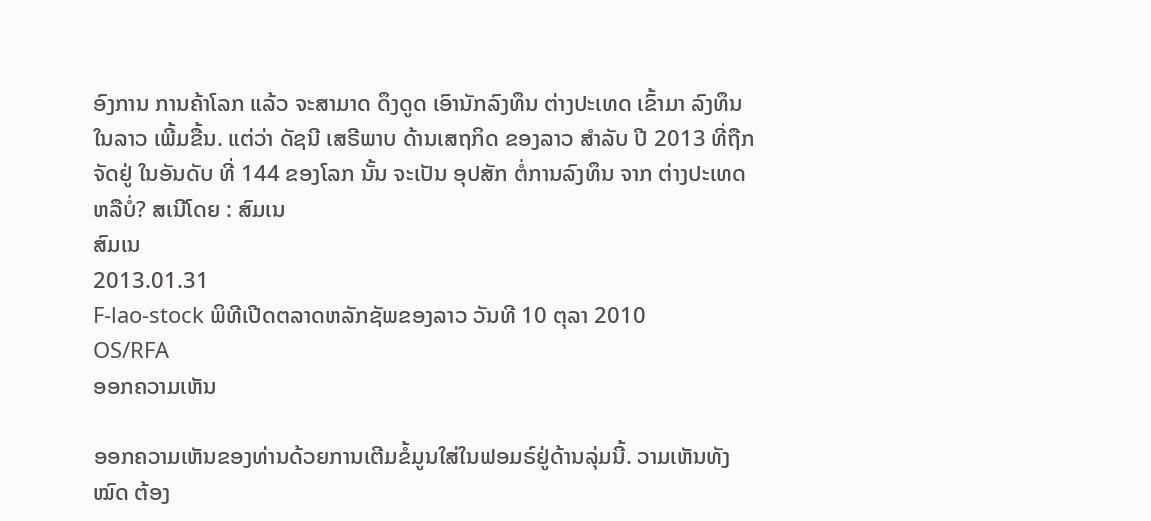ອົງການ ການຄ້າໂລກ ແລ້ວ ຈະສາມາດ ດຶງດູດ ເອົານັກລົງທຶນ ຕ່າງປະເທດ ເຂົ້າມາ ລົງທຶນ ໃນລາວ ເພີ້ມຂື້ນ. ແຕ່ວ່າ ດັຊນີ ເສຣີພາບ ດ້ານເສຖກິດ ຂອງລາວ ສໍາລັບ ປີ 2013 ທີ່ຖືກຈັດຢູ່ ໃນອັນດັບ ທີ່ 144 ຂອງໂລກ ນັ້ນ ຈະເປັນ ອຸປສັກ ຕໍ່ການລົງທຶນ ຈາກ ຕ່າງປະເທດ ຫລືບໍ່? ສເນີໂດຍ : ສົມເນ
ສົມເນ
2013.01.31
F-lao-stock ພິທີເປີດຕລາດຫລັກຊັພຂອງລາວ ວັນທີ 10 ຕຸລາ 2010
OS/RFA
ອອກຄວາມເຫັນ

ອອກຄວາມເຫັນຂອງທ່ານດ້ວຍການເຕີມຂໍ້ມູນໃສ່ໃນຟອມຣ໌ຢູ່ດ້ານລຸ່ມນີ້. ວາມເຫັນທັງໝົດ ຕ້ອງ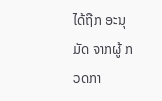ໄດ້ຖືກ ອະນຸມັດ ຈາກຜູ້ ກວດກາ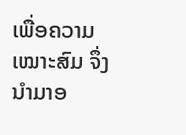ເພື່ອຄວາມເໝາະສົມ ຈຶ່ງນໍາມາອ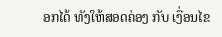ອກໄດ້ ທັງໃຫ້ສອດຄ່ອງ ກັບ ເງື່ອນໄຂ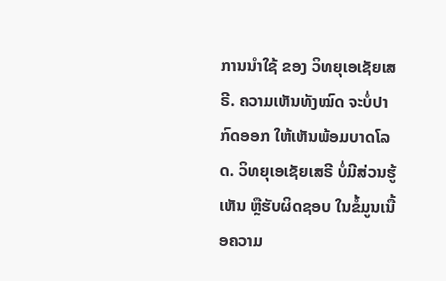ການນຳໃຊ້ ຂອງ ວິທຍຸເອເຊັຍເສຣີ. ຄວາມເຫັນທັງໝົດ ຈະບໍ່ປາກົດອອກ ໃຫ້ເຫັນພ້ອມບາດໂລດ. ວິທຍຸເອເຊັຍເສຣີ ບໍ່ມີສ່ວນຮູ້ເຫັນ ຫຼືຮັບຜິດຊອບ ໃນຂໍ້ມູນເນື້ອຄວາມ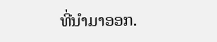ທີ່ນໍາມາອອກ.